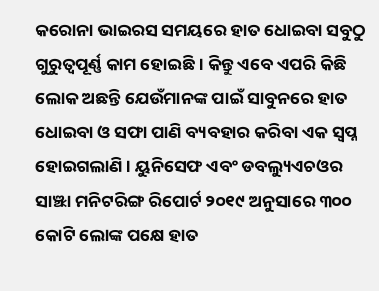କରୋନା ଭାଇରସ ସମୟରେ ହାତ ଧୋଇବା ସବୁଠୁ ଗୁରୁତ୍ୱପୂର୍ଣ୍ଣ କାମ ହୋଇଛି । କିନ୍ତୁ ଏବେ ଏପରି କିଛି ଲୋକ ଅଛନ୍ତି ଯେଉଁମାନଙ୍କ ପାଇଁ ସାବୁନରେ ହାତ ଧୋଇବା ଓ ସଫା ପାଣି ବ୍ୟବହାର କରିବା ଏକ ସ୍ୱପ୍ନ ହୋଇଗଲାଣି । ୟୁନିସେଫ ଏବଂ ଡବଲ୍ୟୁଏଚଓର ସାଞ୍ଝା ମନିଟରିଙ୍ଗ ରିପୋର୍ଟ ୨୦୧୯ ଅନୁସାରେ ୩୦୦ କୋଟି ଲୋଙ୍କ ପକ୍ଷେ ହାତ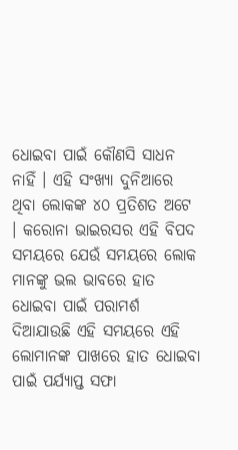ଧୋଇବା ପାଇଁ କୌଣସି ସାଧନ ନାହିଁ । ଏହି ସଂଖ୍ୟା ଦୁନିଆରେ ଥିବା ଲୋକଙ୍କ ୪୦ ପ୍ରତିଶତ ଅଟେ । କରୋନା ଭାଇରସର ଏହି ବିପଦ ସମୟରେ ଯେଉଁ ସମୟରେ ଲୋକ ମାନଙ୍କୁ ଭଲ ଭାବରେ ହାତ ଧୋଇବା ପାଇଁ ପରାମର୍ଶ ଦିଆଯାଉଛି ଏହି ସମୟରେ ଏହି ଲୋମାନଙ୍କ ପାଖରେ ହାତ ଧୋଇବା ପାଇଁ ପର୍ଯ୍ୟାପ୍ତ ସଫା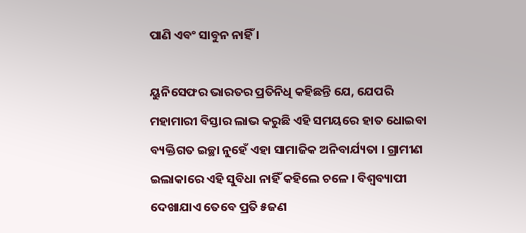ପାଣି ଏବଂ ସାବୁନ ନାହିଁ ।

ୟୁନିସେଫର ଭାରତର ପ୍ରତିନିଧି କହିଛନ୍ତି ଯେ, ଯେପରି ମହାମାରୀ ବିସ୍ତାର ଲାଭ କରୁଛି ଏହି ସମୟରେ ହାତ ଧୋଇବା ବ୍ୟକ୍ତିଗତ ଇଚ୍ଛା ନୁହେଁ ଏହା ସାମାଜିକ ଅନିବାର୍ଯ୍ୟତା । ଗ୍ରାମୀଣ ଇଲାକାରେ ଏହି ସୁବିଧା ନାହିଁ କହିଲେ ଚଳେ । ବିଶ୍ୱବ୍ୟାପୀ ଦେଖାଯାଏ ତେବେ ପ୍ରତି ୫ଜଣ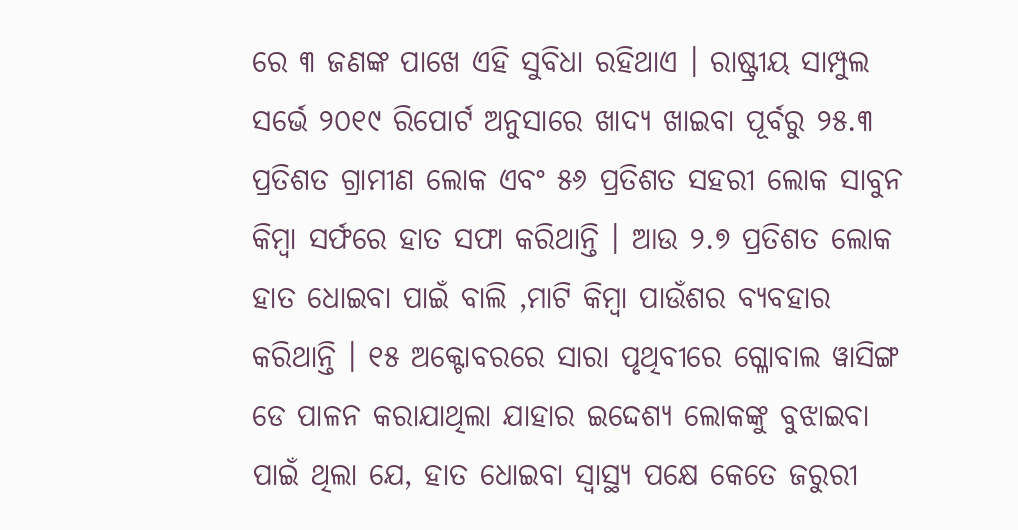ରେ ୩ ଜଣଙ୍କ ପାଖେ ଏହି ସୁବିଧା ରହିଥାଏ । ରାଷ୍ଟ୍ରୀୟ ସାମ୍ପୁଲ ସର୍ଭେ ୨୦୧୯ ରିପୋର୍ଟ ଅନୁସାରେ ଖାଦ୍ୟ ଖାଇବା ପୂର୍ବରୁ ୨୫.୩ ପ୍ରତିଶତ ଗ୍ରାମୀଣ ଲୋକ ଏବଂ ୫୬ ପ୍ରତିଶତ ସହରୀ ଲୋକ ସାବୁନ କିମ୍ବା ସର୍ଫରେ ହାତ ସଫା କରିଥାନ୍ତି । ଆଉ ୨.୭ ପ୍ରତିଶତ ଲୋକ ହାତ ଧୋଇବା ପାଇଁ ବାଲି ,ମାଟି କିମ୍ବା ପାଉଁଶର ବ୍ୟବହାର କରିଥାନ୍ତି । ୧୫ ଅକ୍ଟୋବରରେ ସାରା ପୃଥିବୀରେ ଗ୍ଳୋବାଲ ୱାସିଙ୍ଗ ଡେ ପାଳନ କରାଯାଥିଲା ଯାହାର ଇଦ୍ଦେଶ୍ୟ ଲୋକଙ୍କୁ ବୁଝାଇବା ପାଇଁ ଥିଲା ଯେ, ହାତ ଧୋଇବା ସ୍ୱାସ୍ଥ୍ୟ ପକ୍ଷେ କେତେ ଜରୁରୀ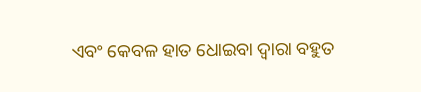ଏବଂ କେବଳ ହାତ ଧୋଇବା ଦ୍ୱାରା ବହୁତ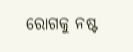ରୋଗକୁ ନଷ୍ଟ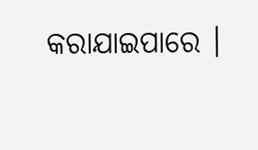କରାଯାଇପାରେ ।